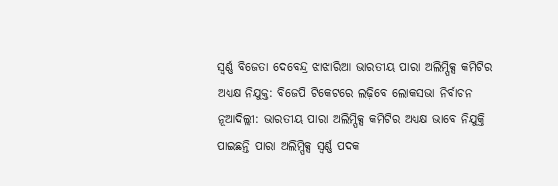ସ୍ୱର୍ଣ୍ଣ ବିଜେତା ଦେବେନ୍ଦ୍ର ଝାଝାରିଆ ଭାରତୀୟ ପାରା ଅଲିମ୍ପିକ୍ସ କମିଟିର ଅଧ୍ୟକ୍ଷ ନିଯୁକ୍ତ: ବିଜେପି ଟିକେଟରେ ଲଢ଼ିବେ ଲୋକସଭା ନିର୍ବାଚନ
ନୂଆଦିଲ୍ଲୀ: ଭାରତୀୟ ପାରା ଅଲିମ୍ପିକ୍ସ କମିଟିର ଅଧ୍ୟକ୍ଷ ଭାବେ ନିଯୁକ୍ତି ପାଇଛନ୍ତି ପାରା ଅଲିମ୍ପିକ୍ସ ସ୍ୱର୍ଣ୍ଣ ପଦକ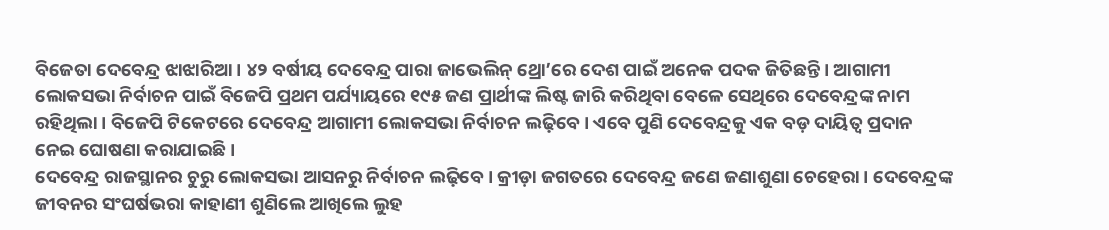ବିଜେତା ଦେବେନ୍ଦ୍ର ଝାଝାରିଆ । ୪୨ ବର୍ଷୀୟ ଦେବେନ୍ଦ୍ର ପାରା ଜାଭେଲିନ୍ ଥ୍ରୋ’ରେ ଦେଶ ପାଇଁ ଅନେକ ପଦକ ଜିତିଛନ୍ତି । ଆଗାମୀ ଲୋକସଭା ନିର୍ବାଚନ ପାଇଁ ବିଜେପି ପ୍ରଥମ ପର୍ଯ୍ୟାୟରେ ୧୯୫ ଜଣ ପ୍ରାର୍ଥୀଙ୍କ ଲିଷ୍ଟ ଜାରି କରିଥିବା ବେଳେ ସେଥିରେ ଦେବେନ୍ଦ୍ରଙ୍କ ନାମ ରହିଥିଲା । ବିଜେପି ଟିକେଟରେ ଦେବେନ୍ଦ୍ର ଆଗାମୀ ଲୋକସଭା ନିର୍ବାଚନ ଲଢ଼ିବେ । ଏବେ ପୁଣି ଦେବେନ୍ଦ୍ରକୁ ଏକ ବଡ଼ ଦାୟିତ୍ୱ ପ୍ରଦାନ ନେଇ ଘୋଷଣା କରାଯାଇଛି ।
ଦେବେନ୍ଦ୍ର ରାଜସ୍ଥାନର ଚୁରୁ ଲୋକସଭା ଆସନରୁ ନିର୍ବାଚନ ଲଢ଼ିବେ । କ୍ରୀଡ଼ା ଜଗତରେ ଦେବେନ୍ଦ୍ର ଜଣେ ଜଣାଶୁଣା ଚେହେରା । ଦେବେନ୍ଦ୍ରଙ୍କ ଜୀବନର ସଂଘର୍ଷଭରା କାହାଣୀ ଶୁଣିଲେ ଆଖିଲେ ଲୁହ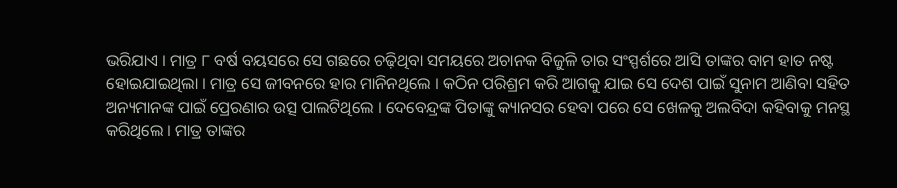ଭରିଯାଏ । ମାତ୍ର ୮ ବର୍ଷ ବୟସରେ ସେ ଗଛରେ ଚଢ଼ିଥିବା ସମୟରେ ଅଚାନକ ବିଜୁଳି ତାର ସଂସ୍ପର୍ଶରେ ଆସି ତାଙ୍କର ବାମ ହାତ ନଷ୍ଟ ହୋଇଯାଇଥିଲା । ମାତ୍ର ସେ ଜୀବନରେ ହାର ମାନିନଥିଲେ । କଠିନ ପରିଶ୍ରମ କରି ଆଗକୁ ଯାଇ ସେ ଦେଶ ପାଇଁ ସୁନାମ ଆଣିବା ସହିତ ଅନ୍ୟମାନଙ୍କ ପାଇଁ ପ୍ରେରଣାର ଉତ୍ସ ପାଲଟିଥିଲେ । ଦେବେନ୍ଦ୍ରଙ୍କ ପିତାଙ୍କୁ କ୍ୟାନସର ହେବା ପରେ ସେ ଖେଳକୁ ଅଲବିଦା କହିବାକୁ ମନସ୍ଥ କରିଥିଲେ । ମାତ୍ର ତାଙ୍କର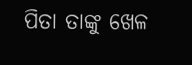ପିତା ତାଙ୍କୁ ଖେଳ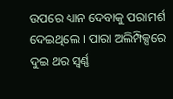ଉପରେ ଧ୍ୟାନ ଦେବାକୁ ପରାମର୍ଶ ଦେଇଥିଲେ । ପାରା ଅଲିମ୍ପିକ୍ସରେ ଦୁଇ ଥର ସ୍ୱର୍ଣ୍ଣ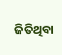ଜିତିଥିବା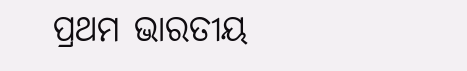ପ୍ରଥମ ଭାରତୀୟ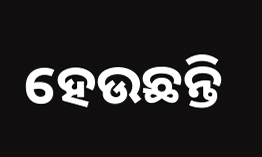ହେଉଛନ୍ତି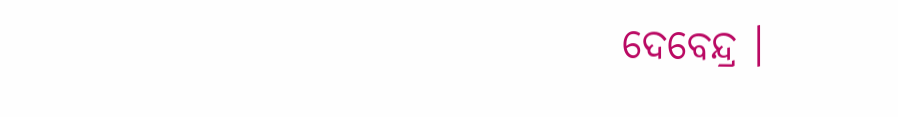ଦେବେନ୍ଦ୍ର ।